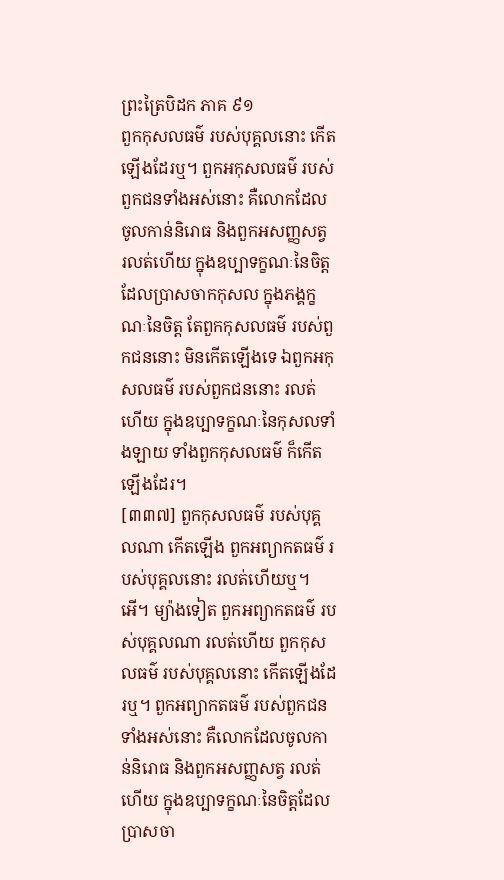ព្រះត្រៃបិដក ភាគ ៩១
ពួកកុសលធម៌ របស់បុគ្គលនោះ កើតឡើងដែរឬ។ ពួកអកុសលធម៌ របស់ពួកជនទាំងអស់នោះ គឺលោកដែលចូលកាន់និរោធ និងពួកអសញ្ញសត្វ រលត់ហើយ ក្នុងឧប្បាទក្ខណៈនៃចិត្ត ដែលប្រាសចាកកុសល ក្នុងភង្គក្ខណៈនៃចិត្ត តែពួកកុសលធម៌ របស់ពួកជននោះ មិនកើតឡើងទេ ឯពួកអកុសលធម៌ របស់ពួកជននោះ រលត់ហើយ ក្នុងឧប្បាទក្ខណៈនៃកុសលទាំងឡាយ ទាំងពួកកុសលធម៌ ក៏កើតឡើងដែរ។
[៣៣៧] ពួកកុសលធម៌ របស់បុគ្គលណា កើតឡើង ពួកអព្យាកតធម៌ របស់បុគ្គលនោះ រលត់ហើយឬ។ អើ។ ម្យ៉ាងទៀត ពួកអព្យាកតធម៌ របស់បុគ្គលណា រលត់ហើយ ពួកកុសលធម៌ របស់បុគ្គលនោះ កើតឡើងដែរឬ។ ពួកអព្យាកតធម៌ របស់ពួកជនទាំងអស់នោះ គឺលោកដែលចូលកាន់និរោធ និងពួកអសញ្ញសត្វ រលត់ហើយ ក្នុងឧប្បាទក្ខណៈនៃចិត្តដែលប្រាសចា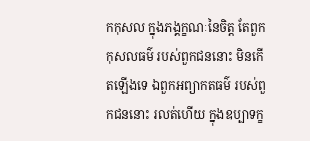កកុសល ក្នុងភង្គក្ខណៈនៃចិត្ត តែពួកកុសលធម៌ របស់ពួកជននោះ មិនកើតឡើងទេ ឯពួកអព្យាកតធម៌ របស់ពួកជននោះ រលត់ហើយ ក្នុងឧប្បាទក្ខ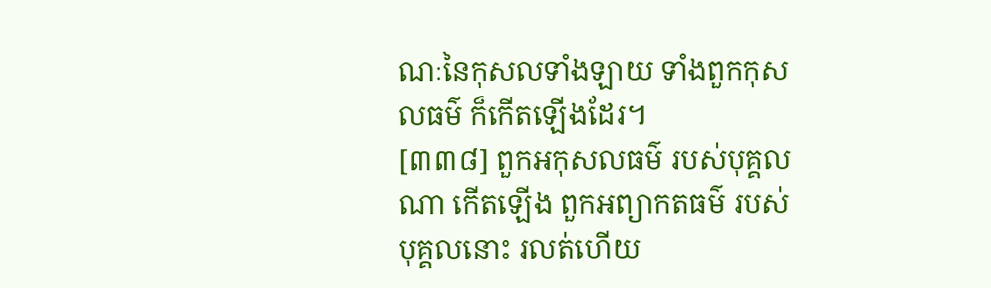ណៈនៃកុសលទាំងឡាយ ទាំងពួកកុសលធម៌ ក៏កើតឡើងដែរ។
[៣៣៨] ពួកអកុសលធម៌ របស់បុគ្គលណា កើតឡើង ពួកអព្យាកតធម៌ របស់បុគ្គលនោះ រលត់ហើយ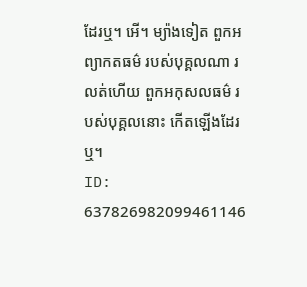ដែរឬ។ អើ។ ម្យ៉ាងទៀត ពួកអព្យាកតធម៌ របស់បុគ្គលណា រលត់ហើយ ពួកអកុសលធម៌ របស់បុគ្គលនោះ កើតឡើងដែរឬ។
ID: 637826982099461146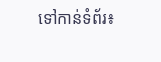ទៅកាន់ទំព័រ៖